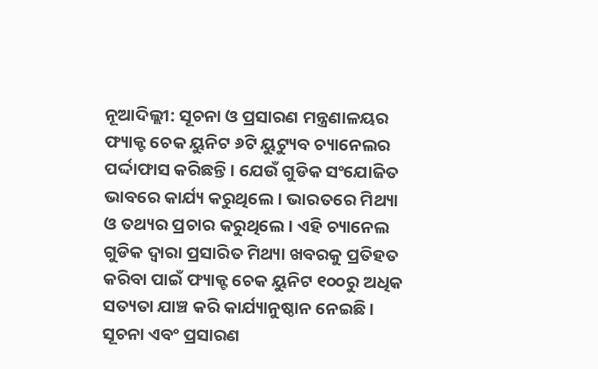ନୂଆଦିଲ୍ଲୀ: ସୂଚନା ଓ ପ୍ରସାରଣ ମନ୍ତ୍ରଣାଳୟର ଫ୍ୟାକ୍ଟ ଚେକ ୟୁନିଟ ୬ଟି ୟୁଟ୍ୟୁବ ଚ୍ୟାନେଲର ପର୍ଦ୍ଦାଫାସ କରିଛନ୍ତି । ଯେଉଁ ଗୁଡିକ ସଂଯୋଜିତ ଭାବରେ କାର୍ଯ୍ୟ କରୁଥିଲେ । ଭାରତରେ ମିଥ୍ୟା ଓ ତଥ୍ୟର ପ୍ରଚାର କରୁଥିଲେ । ଏହି ଚ୍ୟାନେଲ ଗୁଡିକ ଦ୍ୱାରା ପ୍ରସାରିତ ମିଥ୍ୟା ଖବରକୁ ପ୍ରତିହତ କରିବା ପାଇଁ ଫ୍ୟାକ୍ଟ ଚେକ ୟୁନିଟ ୧୦୦ରୁ ଅଧିକ ସତ୍ୟତା ଯାଞ୍ଚ କରି କାର୍ଯ୍ୟାନୁଷ୍ଠାନ ନେଇଛି । ସୂଚନା ଏବଂ ପ୍ରସାରଣ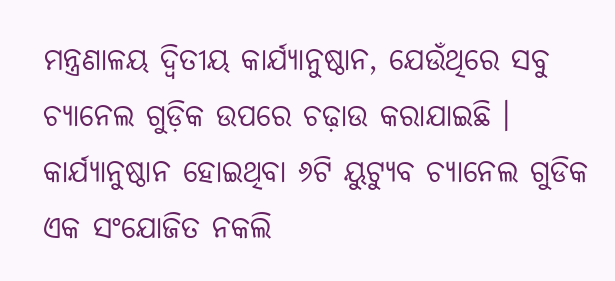ମନ୍ତ୍ରଣାଳୟ ଦ୍ୱିତୀୟ କାର୍ଯ୍ୟାନୁଷ୍ଠାନ, ଯେଉଁଥିରେ ସବୁ ଚ୍ୟାନେଲ ଗୁଡ଼ିକ ଉପରେ ଚଢ଼ାଉ କରାଯାଇଛି ।
କାର୍ଯ୍ୟାନୁଷ୍ଠାନ ହୋଇଥିବା ୬ଟି ୟୁଟ୍ୟୁବ ଚ୍ୟାନେଲ ଗୁଡିକ ଏକ ସଂଯୋଜିତ ନକଲି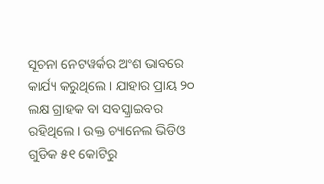ସୂଚନା ନେଟୱର୍କର ଅଂଶ ଭାବରେ କାର୍ଯ୍ୟ କରୁଥିଲେ । ଯାହାର ପ୍ରାୟ ୨୦ ଲକ୍ଷ ଗ୍ରାହକ ବା ସବସ୍କ୍ରାଇବର ରହିଥିଲେ । ଉକ୍ତ ଚ୍ୟାନେଲ ଭିଡିଓ ଗୁଡିକ ୫୧ କୋଟିରୁ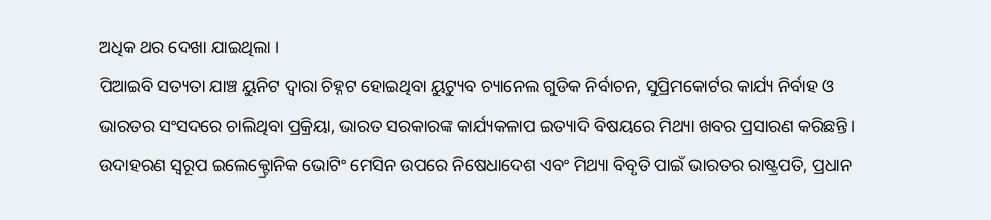ଅଧିକ ଥର ଦେଖା ଯାଇଥିଲା ।
ପିଆଇବି ସତ୍ୟତା ଯାଞ୍ଚ ୟୁନିଟ ଦ୍ୱାରା ଚିହ୍ନଟ ହୋଇଥିବା ୟୁଟ୍ୟୁବ ଚ୍ୟାନେଲ ଗୁଡିକ ନିର୍ବାଚନ, ସୁପ୍ରିମକୋର୍ଟର କାର୍ଯ୍ୟ ନିର୍ବାହ ଓ ଭାରତର ସଂସଦରେ ଚାଲିଥିବା ପ୍ରକ୍ରିୟା, ଭାରତ ସରକାରଙ୍କ କାର୍ଯ୍ୟକଳାପ ଇତ୍ୟାଦି ବିଷୟରେ ମିଥ୍ୟା ଖବର ପ୍ରସାରଣ କରିଛନ୍ତି । ଉଦାହରଣ ସ୍ୱରୂପ ଇଲେକ୍ଟ୍ରୋନିକ ଭୋଟିଂ ମେସିନ ଉପରେ ନିଷେଧାଦେଶ ଏବଂ ମିଥ୍ୟା ବିବୃତି ପାଇଁ ଭାରତର ରାଷ୍ଟ୍ରପତି, ପ୍ରଧାନ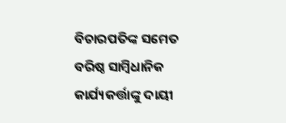ବିଚାରପତିଙ୍କ ସମେତ ବରିଷ୍ଠ ସାମ୍ବିଧାନିକ କାର୍ଯ୍ୟକର୍ତ୍ତାଙ୍କୁ ଦାୟୀ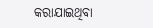କରାଯାଇଥିବା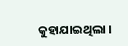କୁହାଯାଇଥିଲା ।